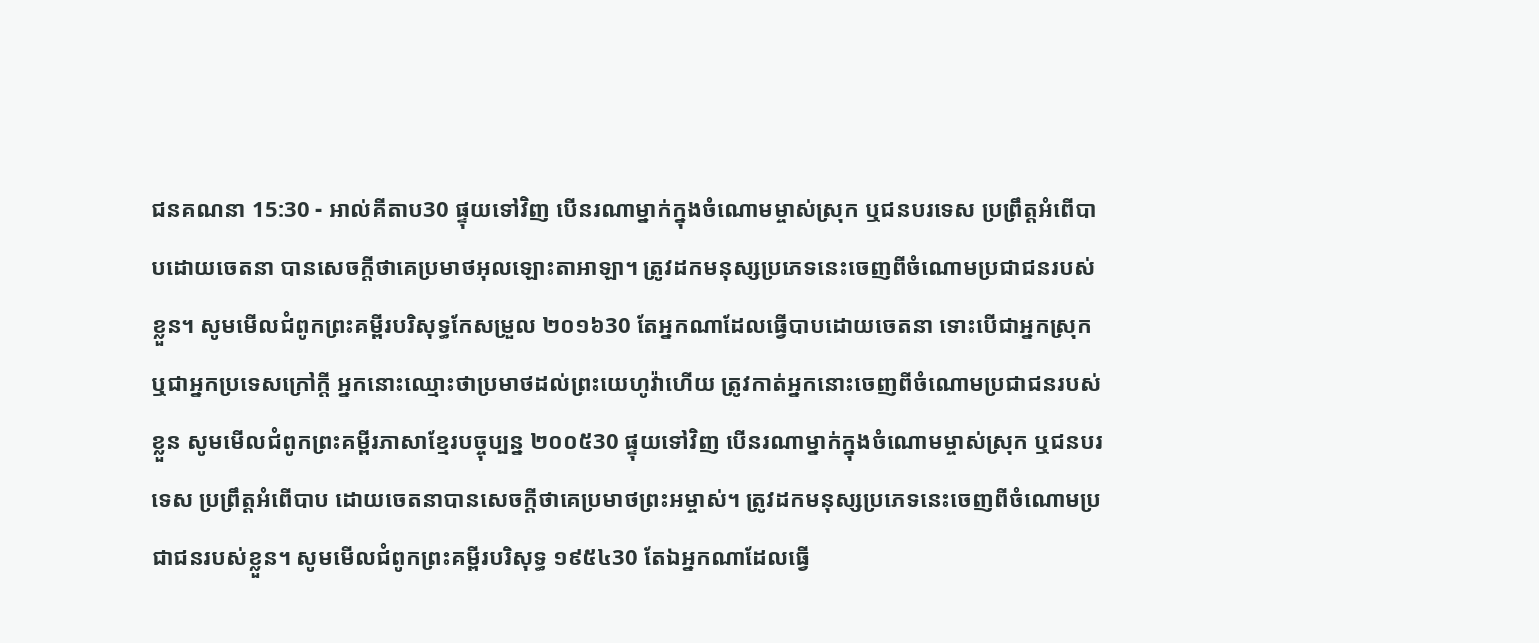ជនគណនា 15:30 - អាល់គីតាប30 ផ្ទុយទៅវិញ បើនរណាម្នាក់ក្នុងចំណោមម្ចាស់ស្រុក ឬជនបរទេស ប្រព្រឹត្តអំពើបាបដោយចេតនា បានសេចក្តីថាគេប្រមាថអុលឡោះតាអាឡា។ ត្រូវដកមនុស្សប្រភេទនេះចេញពីចំណោមប្រជាជនរបស់ខ្លួន។ សូមមើលជំពូកព្រះគម្ពីរបរិសុទ្ធកែសម្រួល ២០១៦30 តែអ្នកណាដែលធ្វើបាបដោយចេតនា ទោះបើជាអ្នកស្រុក ឬជាអ្នកប្រទេសក្រៅក្តី អ្នកនោះឈ្មោះថាប្រមាថដល់ព្រះយេហូវ៉ាហើយ ត្រូវកាត់អ្នកនោះចេញពីចំណោមប្រជាជនរបស់ខ្លួន សូមមើលជំពូកព្រះគម្ពីរភាសាខ្មែរបច្ចុប្បន្ន ២០០៥30 ផ្ទុយទៅវិញ បើនរណាម្នាក់ក្នុងចំណោមម្ចាស់ស្រុក ឬជនបរទេស ប្រព្រឹត្តអំពើបាប ដោយចេតនាបានសេចក្ដីថាគេប្រមាថព្រះអម្ចាស់។ ត្រូវដកមនុស្សប្រភេទនេះចេញពីចំណោមប្រជាជនរបស់ខ្លួន។ សូមមើលជំពូកព្រះគម្ពីរបរិសុទ្ធ ១៩៥៤30 តែឯអ្នកណាដែលធ្វើ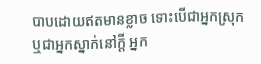បាបដោយឥតមានខ្លាច ទោះបើជាអ្នកស្រុក ឬជាអ្នកស្នាក់នៅក្តី អ្នក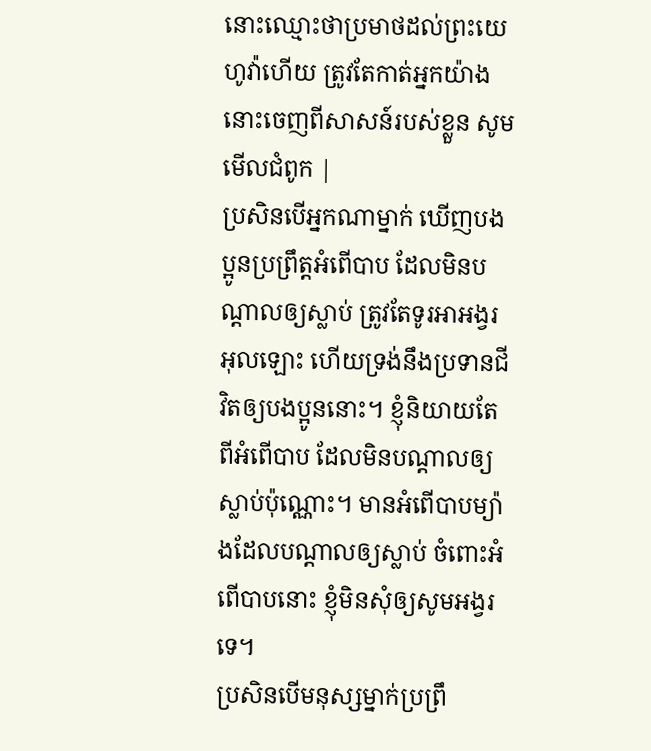នោះឈ្មោះថាប្រមាថដល់ព្រះយេហូវ៉ាហើយ ត្រូវតែកាត់អ្នកយ៉ាងនោះចេញពីសាសន៍របស់ខ្លួន សូមមើលជំពូក |
ប្រសិនបើអ្នកណាម្នាក់ ឃើញបងប្អូនប្រព្រឹត្ដអំពើបាប ដែលមិនបណ្ដាលឲ្យស្លាប់ ត្រូវតែទូរអាអង្វរអុលឡោះ ហើយទ្រង់នឹងប្រទានជីវិតឲ្យបងប្អូននោះ។ ខ្ញុំនិយាយតែពីអំពើបាប ដែលមិនបណ្ដាលឲ្យស្លាប់ប៉ុណ្ណោះ។ មានអំពើបាបម្យ៉ាងដែលបណ្ដាលឲ្យស្លាប់ ចំពោះអំពើបាបនោះ ខ្ញុំមិនសុំឲ្យសូមអង្វរទេ។
ប្រសិនបើមនុស្សម្នាក់ប្រព្រឹ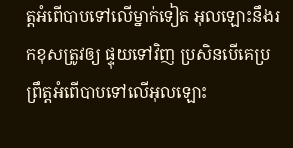ត្តអំពើបាបទៅលើម្នាក់ទៀត អុលឡោះនឹងរកខុសត្រូវឲ្យ ផ្ទុយទៅវិញ ប្រសិនបើគេប្រព្រឹត្តអំពើបាបទៅលើអុលឡោះ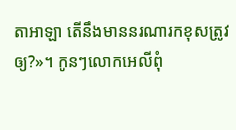តាអាឡា តើនឹងមាននរណារកខុសត្រូវឲ្យ?»។ កូនៗលោកអេលីពុំ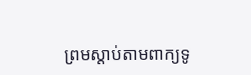ព្រមស្តាប់តាមពាក្យទូ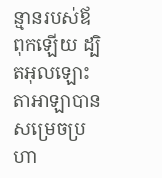ន្មានរបស់ឪពុកឡើយ ដ្បិតអុលឡោះតាអាឡាបានសម្រេចប្រហា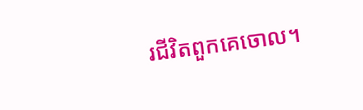រជីវិតពួកគេចោល។